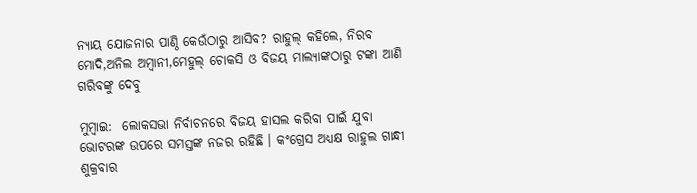ନ୍ୟାୟ ଯୋଜନାର ପାଣ୍ଠି କେଉଁଠାରୁ ଆସିବ? ରାହୁଲ୍ କହିଲେ, ନିରବ ମୋଦି,ଅନିଲ ଅମ୍ବାନୀ,ମେହୁଲ୍ ଚୋକସି ଓ ବିଜୟ ମାଲ୍ୟାଙ୍କଠାରୁ ଟଙ୍କା ଆଣି ଗରିବଙ୍କୁ ଦେବୁ

ମୁମ୍ବାଇ:  ଲୋକସଭା ନିର୍ବାଚନରେ ବିଜୟ ହାସଲ କରିବା ପାଇଁ ଯୁବା ଭୋଟରଙ୍କ ଉପରେ ସମସ୍ତଙ୍କ ନଜର ରହିଛି । କଂଗ୍ରେସ ଅଧ୍ୟକ୍ଷ ରାହୁଲ ଗାନ୍ଧୀ ଶୁକ୍ରବାର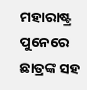ମହାରାଷ୍ଟ୍ର ପୁନେରେ ଛାତ୍ରଙ୍କ ସହ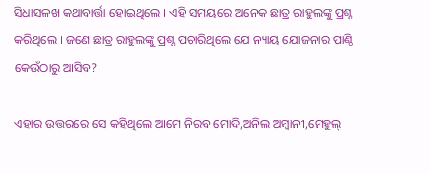ସିଧାସଳଖ କଥାବାର୍ତ୍ତା ହୋଇଥିଲେ । ଏହି ସମୟରେ ଅନେକ ଛାତ୍ର ରାହୁଲଙ୍କୁ ପ୍ରଶ୍ନ କରିଥିଲେ । ଜଣେ ଛାତ୍ର ରାହୁଲଙ୍କୁ ପ୍ରଶ୍ନ ପଚାରିଥିଲେ ଯେ ନ୍ୟାୟ ଯୋଜନାର ପାଣ୍ଠି କେଉଁଠାରୁ ଆସିବ?

ଏହାର ଉତ୍ତରରେ ସେ କହିଥିଲେ ଆମେ ନିରବ ମୋଦି,ଅନିଲ ଅମ୍ବାନୀ,ମେହୁଲ୍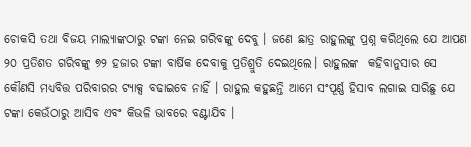ଚୋକସି ତଥା ବିଜୟ ମାଲ୍ୟାଙ୍କଠାରୁ ଟଙ୍କା ନେଇ ଗରିବଙ୍କୁ ଦେବୁ । ଜଣେ ଛାତ୍ର ରାହୁଲଙ୍କୁ ପ୍ରଶ୍ନ କରିଥିଲେ ଯେ ଆପଣ ୨୦ ପ୍ରତିଶତ ଗରିବଙ୍କୁ ୭୨ ହଜାର ଟଙ୍କା ବାର୍ଷିକ ଦେବାକୁ ପ୍ରତିଶ୍ରୁତି ଦେଇଥିଲେ। ରାହୁଲଙ୍କ  କହିବାନୁସାର ସେ କୌଣସି ମଧ୍ୟବିତ୍ତ ପରିବାରର ଟ୍ୟାକ୍ସ ବଢାଇବେ ନାହିଁ । ରାହୁଲ କହୁଛନ୍ତି ଆମେ ସଂପୂର୍ଣ୍ଣ ହିସାବ ଲଗାଇ ସାରିଛୁ ଯେ ଟଙ୍କା କେଉଁଠାରୁ ଆସିବ ଏବଂ କିଭଳି ଭାବରେ ବଣ୍ଟାଯିବ ।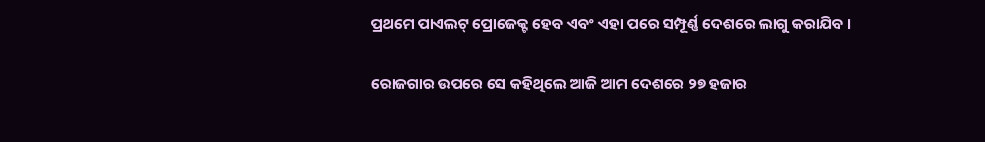ପ୍ରଥମେ ପାଏଲଟ୍ ପ୍ରୋଜେକ୍ଟ ହେବ ଏବଂ ଏହା ପରେ ସମ୍ପୂର୍ଣ୍ଣ ଦେଶରେ ଲାଗୁ କରାଯିବ ।

ରୋଜଗାର ଉପରେ ସେ କହିଥିଲେ ଆଜି ଆମ ଦେଶରେ ୨୭ ହଜାର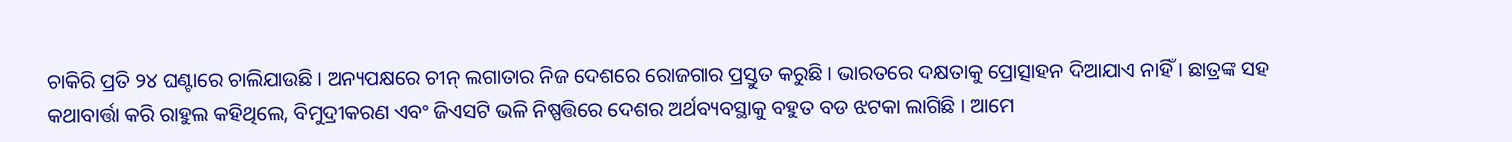ଚାକିରି ପ୍ରତି ୨୪ ଘଣ୍ଟାରେ ଚାଲିଯାଉଛି । ଅନ୍ୟପକ୍ଷରେ ଚୀନ୍ ଲଗାତାର ନିଜ ଦେଶରେ ରୋଜଗାର ପ୍ରସ୍ତୁତ କରୁଛି । ଭାରତରେ ଦକ୍ଷତାକୁ ପ୍ରୋତ୍ସାହନ ଦିଆଯାଏ ନାହିଁ । ଛାତ୍ରଙ୍କ ସହ କଥାବାର୍ତ୍ତା କରି ରାହୁଲ କହିଥିଲେ, ବିମୁଦ୍ରୀକରଣ ଏବଂ ଜିଏସଟି ଭଳି ନିଷ୍ପତ୍ତିରେ ଦେଶର ଅର୍ଥବ୍ୟବସ୍ଥାକୁ ବହୁତ ବଡ ଝଟକା ଲାଗିଛି । ଆମେ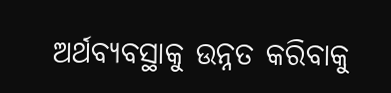ଅର୍ଥବ୍ୟବସ୍ଥାକୁ ଉନ୍ନତ କରିବାକୁ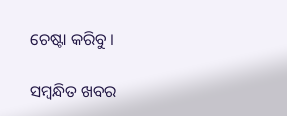ଚେଷ୍ଟା କରିବୁ ।

ସମ୍ବନ୍ଧିତ ଖବର